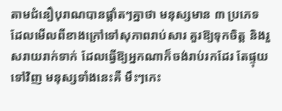តាមជំនឿបុរាណបានផ្ដាំតៗគ្នាថា មនុស្សមាន ៣ ប្រភេទ ដែលមើលពីខាងក្រៅទៅសុភាពរាប់សារ គួរឱ្យទុកចិត្ត និងរួសរាយរាក់ទាក់ ដែលធ្វើឱ្យអ្នកណាក៏ចង់រាប់រកដែរ តែផ្ទុយទៅវិញ មនុស្សទាំងនេះគឺ មឹះៗកេះ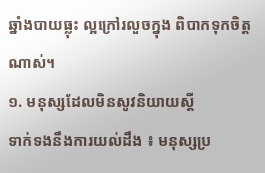ឆ្នាំងបាយធ្លុះ ល្អក្រៅរលួចក្នុង ពិបាកទុកចិត្តណាស់។
១. មនុស្សដែលមិនសូវនិយាយស្ដី
ទាក់ទងនឹងការយល់ដឹង ៖ មនុស្សប្រ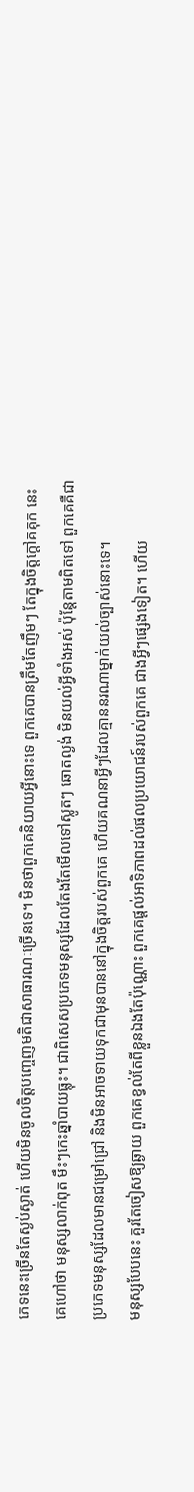ភេទនេះច្រើនតែស្ងប់ស្ងាត់ ហើយមិនចូលចិត្តបញ្ចេញមតិជាសាធារណៈច្រើនទេ។ មិនថាពួកគេនិយាយអ្វីនោះទេ ពួកគេបានត្រឹមតែញឹមៗ តែក្នុងចិត្តក្ដៅគគុក នេះគេហៅថា មនុស្សលាក់ពុត មឹះៗកេះឆ្នាំបាយធ្លុះ។ ជាពិសេសប្រភេទមនុស្សដែលតែងតែមើលទៅស្លូតៗ ឆោតល្ងង់ មិនយល់អ្វីទាំងអស់ ប៉ុន្តែតាមពិតទៅ ពួកគេគឺជាប្រភេទមនុស្សដែលមានជម្រៅជ្រៅ និងមិនអាចទាយទុកជាមុនបាននៅក្នុងចិត្តរបស់ពួកគេ ហើយគណនាអ្វីៗដែលគ្មាននរណាម្នាក់យល់ច្បាស់នោះទេ។
មនុស្សបែបនេះ គួរតែចៀសឱ្យឆ្ងាយ ពួកគេខ្វល់តែពីខ្លួនឯងតែប៉ុណ្ណោះ ពួកគេផ្តល់អាទិភាពដល់ផលប្រយោជន៍របស់ពួកគេ ជាងអ្វីៗផ្សេងទៀត។ ហើយ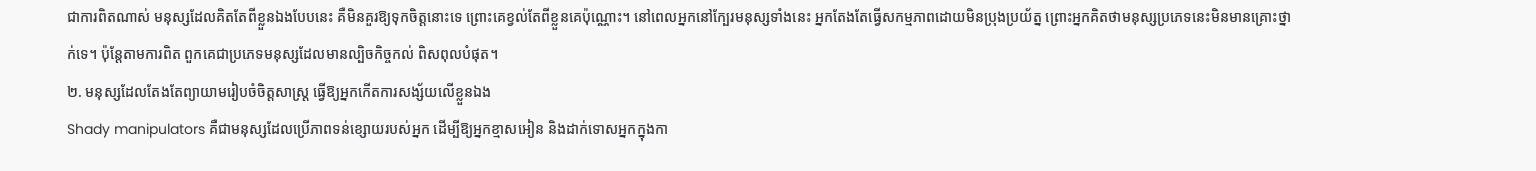ជាការពិតណាស់ មនុស្សដែលគិតតែពីខ្លួនឯងបែបនេះ គឺមិនគួរឱ្យទុកចិត្តនោះទេ ព្រោះគេខ្វល់តែពីខ្លួនគេប៉ុណ្ណោះ។ នៅពេលអ្នកនៅក្បែរមនុស្សទាំងនេះ អ្នកតែងតែធ្វើសកម្មភាពដោយមិនប្រុងប្រយ័ត្ន ព្រោះអ្នកគិតថាមនុស្សប្រភេទនេះមិនមានគ្រោះថ្នាក់ទេ។ ប៉ុន្តែតាមការពិត ពួកគេជាប្រភេទមនុស្សដែលមានល្បិចកិច្ចកល់ ពិសពុលបំផុត។
២. មនុស្សដែលតែងតែព្យាយាមរៀបចំចិត្តសាស្ត្រ ធ្វើឱ្យអ្នកកើតការសង្ស័យលើខ្លួនឯង
Shady manipulators គឺជាមនុស្សដែលប្រើភាពទន់ខ្សោយរបស់អ្នក ដើម្បីឱ្យអ្នកខ្មាសអៀន និងដាក់ទោសអ្នកក្នុងកា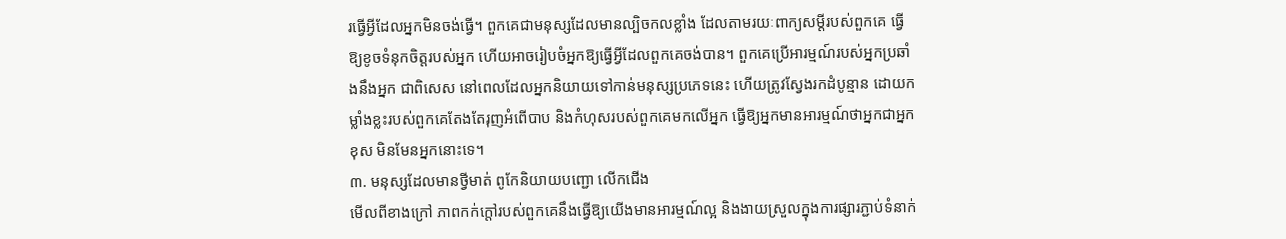រធ្វើអ្វីដែលអ្នកមិនចង់ធ្វើ។ ពួកគេជាមនុស្សដែលមានល្បិចកលខ្លាំង ដែលតាមរយៈពាក្យសម្ដីរបស់ពួកគេ ធ្វើឱ្យខូចទំនុកចិត្តរបស់អ្នក ហើយអាចរៀបចំអ្នកឱ្យធ្វើអ្វីដែលពួកគេចង់បាន។ ពួកគេប្រើអារម្មណ៍របស់អ្នកប្រឆាំងនឹងអ្នក ជាពិសេស នៅពេលដែលអ្នកនិយាយទៅកាន់មនុស្សប្រភេទនេះ ហើយត្រូវស្វែងរកដំបូន្មាន ដោយកម្លាំងខ្លះរបស់ពួកគេតែងតែរុញអំពើបាប និងកំហុសរបស់ពួកគេមកលើអ្នក ធ្វើឱ្យអ្នកមានអារម្មណ៍ថាអ្នកជាអ្នកខុស មិនមែនអ្នកនោះទេ។
៣. មនុស្សដែលមានថ្វីមាត់ ពូកែនិយាយបញ្ជោ លើកជើង
មើលពីខាងក្រៅ ភាពកក់ក្តៅរបស់ពួកគេនឹងធ្វើឱ្យយើងមានអារម្មណ៍ល្អ និងងាយស្រួលក្នុងការផ្សារភ្ជាប់ទំនាក់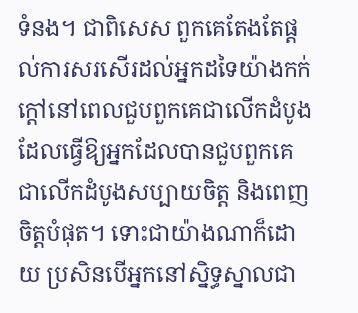ទំនង។ ជាពិសេស ពួកគេតែងតែផ្តល់ការសរសើរដល់អ្នកដទៃយ៉ាងកក់ក្តៅនៅពេលជួបពួកគេជាលើកដំបូង ដែលធ្វើឱ្យអ្នកដែលបានជួបពួកគេជាលើកដំបូងសប្បាយចិត្ត និងពេញចិត្តបំផុត។ ទោះជាយ៉ាងណាក៏ដោយ ប្រសិនបើអ្នកនៅស្និទ្ធស្នាលជា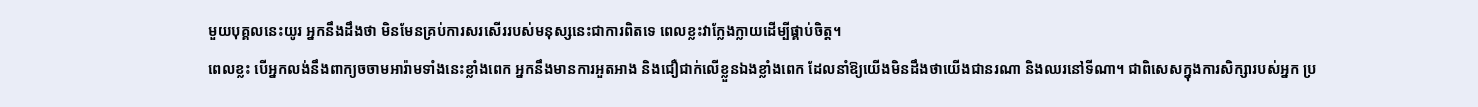មួយបុគ្គលនេះយូរ អ្នកនឹងដឹងថា មិនមែនគ្រប់ការសរសើររបស់មនុស្សនេះជាការពិតទេ ពេលខ្លះវាក្លែងក្លាយដើម្បីផ្គាប់ចិត្ត។
ពេលខ្លះ បើអ្នកលង់នឹងពាក្យចចាមអារ៉ាមទាំងនេះខ្លាំងពេក អ្នកនឹងមានការអួតអាង និងជឿជាក់លើខ្លួនឯងខ្លាំងពេក ដែលនាំឱ្យយើងមិនដឹងថាយើងជានរណា និងឈរនៅទីណា។ ជាពិសេសក្នុងការសិក្សារបស់អ្នក ប្រ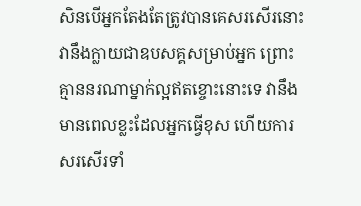សិនបើអ្នកតែងតែត្រូវបានគេសរសើរនោះ វានឹងក្លាយជាឧបសគ្គសម្រាប់អ្នក ព្រោះគ្មាននរណាម្នាក់ល្អឥតខ្ចោះនោះទេ វានឹងមានពេលខ្លះដែលអ្នកធ្វើខុស ហើយការសរសើរទាំ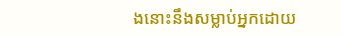ងនោះនឹងសម្លាប់អ្នកដោយ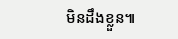មិនដឹងខ្លួន៕